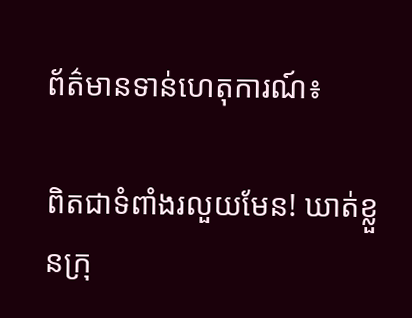ព័ត៌មានទាន់ហេតុការណ៍៖

ពិតជាទំពាំងរលួយមែន! ឃាត់ខ្លួនក្រុ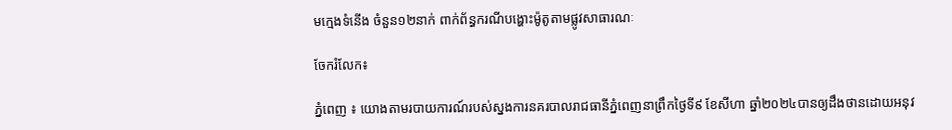មក្មេងទំនើង ចំនួន១២នាក់ ពាក់ព័ន្ធករណីបង្ហោះម៉ូតូតាមផ្លូវសាធារណៈ

ចែករំលែក៖

ភ្នំពេញ ៖ យោងតាមរបាយការណ៍របស់ស្នងការនគរបាលរាជធានីភ្នំពេញនាព្រឹកថ្ងៃទី៩ ខែសីហា ឆ្នាំ២០២៤បានឲ្យដឹងថានដោយអនុវ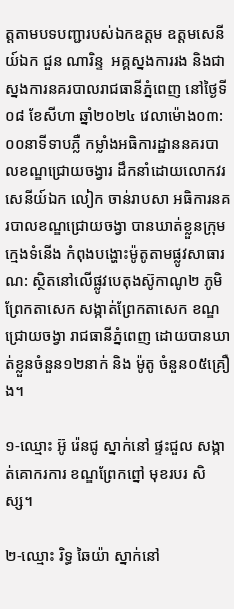ត្តតាមបទបញ្ជារបស់ឯកឧត្តម ឧត្តមសេនីយ៍ឯក ជួន ណារិន្ទ  អគ្គស្នងការរង និងជាស្នងការនគរបាលរាជធានីភ្នំពេញ នៅថ្ងៃទី០៨ ខែសីហា ឆ្នាំ២០២៤ វេលាម៉ោង០៣:០០នាទីទាបភ្លឺ កម្លាំងអធិការដ្ឋាននគរបាលខណ្ឌជ្រោយចង្វារ ដឹកនាំដោយលោកវរសេនីយ៍ឯក លៀក ចាន់រាបសា អធិការនគរបាលខណ្ឌជ្រោយចង្វា បានឃាត់ខ្លួនក្រុមក្មេងទំនើង កំពុងបង្ហោះម៉ូតូតាមផ្លូវសាធារណ: ស្ថិតនៅលើផ្លូវបេតុងស៊ូកាណូ២ ភូមិព្រែកតាសេក សង្កាត់ព្រែកតាសេក ខណ្ឌជ្រោយចង្វា រាជធានីភ្នំពេញ ដោយបានឃាត់ខ្លួនចំនួន១២នាក់ និង ម៉ូតូ ចំនួន០៥គ្រឿង។

១-ឈ្មោះ អ៊ូ រ៉េនជូ ស្នាក់នៅ ផ្ទះជួល សង្កាត់គោករការ ខណ្ឌព្រែកព្នៅ មុខរបរ សិស្ស។

២-ឈ្មោះ រិទ្ធ ឆៃយ៉ា ស្នាក់នៅ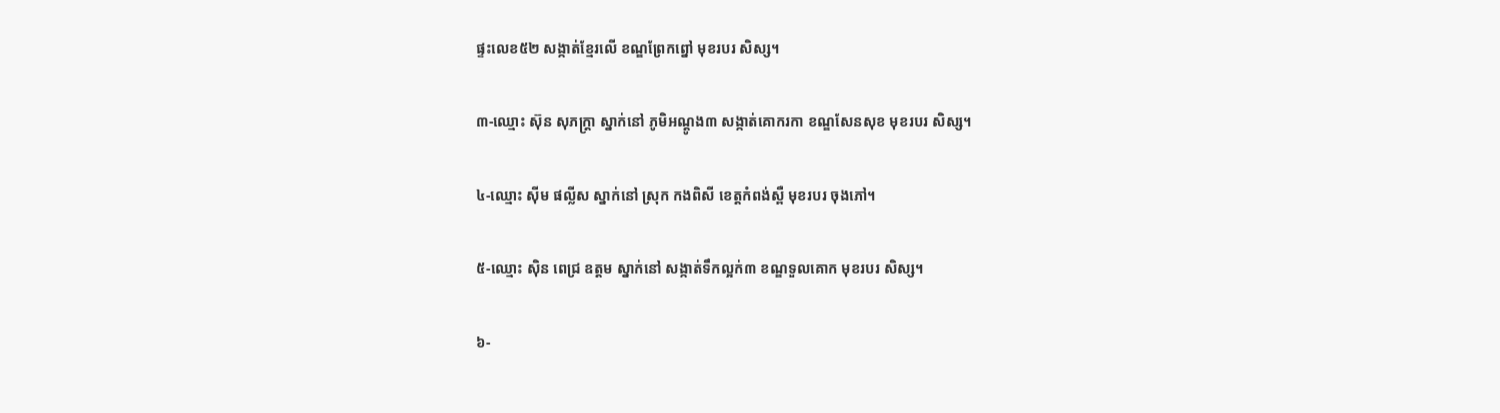ផ្ទះលេខ៥២ សង្កាត់ខ្មែរលើ ខណ្ឌព្រែកព្នៅ មុខរបរ សិស្ស។

៣-ឈ្មោះ ស៊ុន សុភក្រ្តា ស្នាក់នៅ ភូមិអណ្តូង៣ សង្កាត់គោករកា ខណ្ឌសែនសុខ មុខរបរ សិស្ស។

៤-ឈ្មោះ ស៊ីម ផល្លីស ស្នាក់នៅ ស្រុក កងពិសី ខេត្តកំពង់ស្ពឺ មុខរបរ ចុងភៅ។

៥-ឈ្មោះ ស៊ិន ពេជ្រ ឧត្តម ស្នាក់នៅ សង្កាត់ទឹកល្អក់៣ ខណ្ឌទួលគោក មុខរបរ សិស្ស។

៦-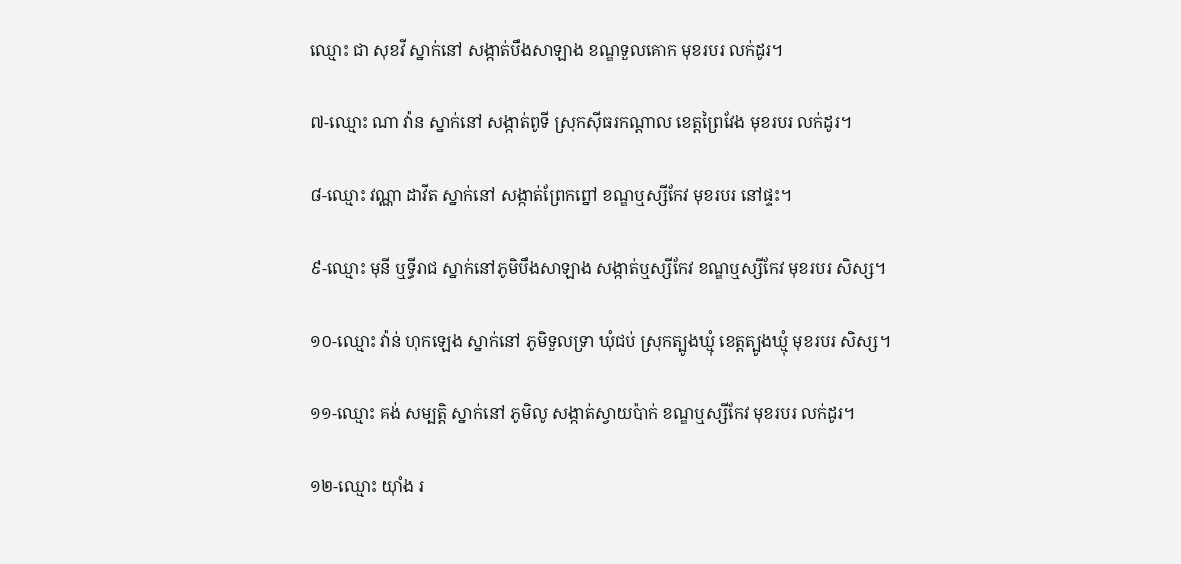ឈ្មោះ ជា សុខវី ស្នាក់នៅ សង្កាត់បឹងសាឡាង ខណ្ឌទួលគោក មុខរបរ លក់ដូរ។

៧-ឈ្មោះ ណា វ៉ាន ស្នាក់នៅ សង្កាត់ពូទី ស្រុកស៊ីធរកណ្តាល ខេត្តព្រៃវែង មុខរបរ លក់ដូរ។

៨-ឈ្មោះ វណ្ណា ដាវីត ស្នាក់នៅ សង្កាត់ព្រែកព្នៅ ខណ្ឌឬស្សីកែវ មុខរបរ នៅផ្ទះ។

៩-ឈ្មោះ មុនី ឬទ្ធីរាជ ស្នាក់នៅភូមិបឹងសាឡាង សង្កាត់ឬស្សីកែវ ខណ្ឌឬស្សីកែវ មុខរបរ សិស្ស។

១០-ឈ្មោះ វ៉ាន់ ហុកឡេង ស្នាក់នៅ ភូមិទួលទ្រា ឃុំជប់ ស្រុកត្បូងឃ្មុំ ខេត្តត្បូងឃ្មុំ មុខរបរ សិស្ស។

១១-ឈ្មោះ គង់ សម្បត្តិ ស្នាក់នៅ ភូមិលូ សង្កាត់ស្វាយប៉ាក់ ខណ្ឌឬស្សីកែវ មុខរបរ លក់ដូរ។

១២-ឈ្មោះ យ៉ាំង រ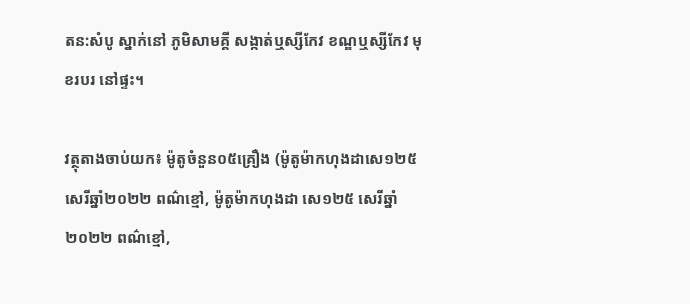តន:សំបូ ស្នាក់នៅ ភូមិសាមគ្គី សង្កាត់ឬស្សីកែវ ខណ្ឌឬស្សីកែវ មុខរបរ នៅផ្ទះ។

វត្ថុតាងចាប់យក៖ ម៉ូតូចំនួន០៥គ្រឿង (ម៉ូតូម៉ាកហុងដាសេ១២៥ សេរីឆ្នាំ២០២២ ពណ៌ខ្មៅ, ម៉ូតូម៉ាកហុងដា សេ១២៥ សេរីឆ្នាំ២០២២ ពណ៌ខ្មៅ,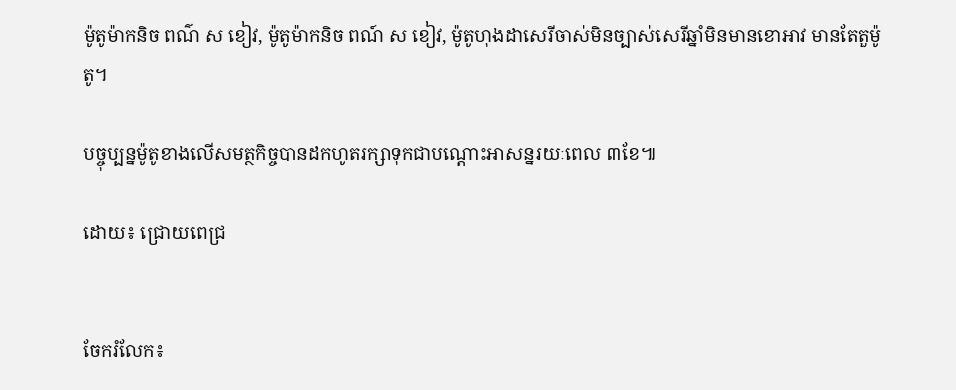ម៉ូតូម៉ាកនិច ពណ៌ ស ខៀវ, ម៉ូតូម៉ាកនិច ពណ៍ ស ខៀវ, ម៉ូតូហុងដាសេរីចាស់មិនច្បាស់សេរីឆ្នាំមិនមានខោអាវ មានតែតួម៉ូតូ។

បច្ចុប្បន្នម៉ូតូខាងលើសមត្ថកិច្ចបានដកហូតរក្សាទុកជាបណ្ដោះអាសន្នរយៈពេល ៣ខែ៕

ដោយ៖ ជ្រោយពេជ្រ


ចែករំលែក៖